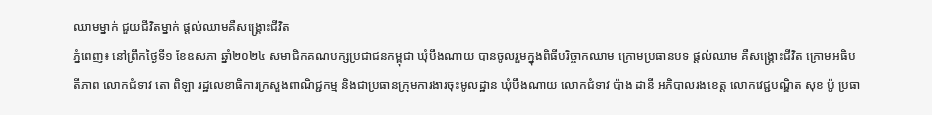ឈាមម្នាក់ ជួយជីវិតម្នាក់ ផ្តល់ឈាមគឺសង្រ្គោះជីវិត
ភ្នំពេញ៖ នៅព្រឹកថ្ងៃទី១ ខែឧសភា ឆ្នាំ២០២៤ សមាជិកគណបក្សប្រជាជនកម្ពុជា ឃុំបឹងណាយ បានចូលរួមក្នុងពិធីបរិច្ចាកឈាម ក្រោមប្រធានបទ ផ្តល់ឈាម គឺសង្រ្គោះជីវិត ក្រោមអធិបតីភាព លោកជំទាវ តោ ពិឡា រដ្ឋលេខាធិការក្រសួងពាណិជ្ជកម្ម និងជាប្រធានក្រុមការងារចុះមូលដ្ឋាន ឃុំបឹងណាយ លោកជំទាវ ប៉ាង ដានី អភិបាលរងខេត្ត លោកវេជ្ជបណ្ឌិត សុខ ប៉ូ ប្រធា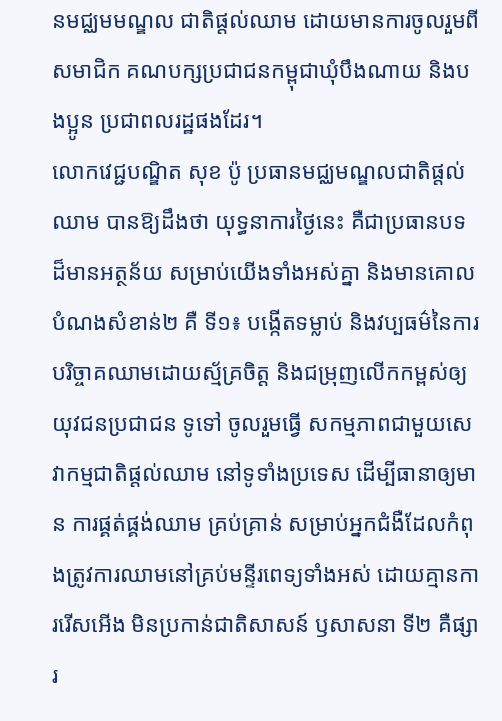នមជ្ឈមមណ្ឌល ជាតិផ្តល់ឈាម ដោយមានការចូលរួមពីសមាជិក គណបក្សប្រជាជនកម្ពុជាឃុំបឹងណាយ និងបងប្អូន ប្រជាពលរដ្ឋផងដែរ។
លោកវេជ្ជបណ្ឌិត សុខ ប៉ូ ប្រធានមជ្ឈមណ្ឌលជាតិផ្តល់ឈាម បានឱ្យដឹងថា យុទ្ធនាការថ្ងៃនេះ គឺជាប្រធានបទដ៏មានអត្ថន័យ សម្រាប់យើងទាំងអស់គ្នា និងមានគោលបំណងសំខាន់២ គឺ ទី១៖ បង្កើតទម្លាប់ និងវប្បធម៌នៃការបរិច្ចាគឈាមដោយស្ម័គ្រចិត្ត និងជម្រុញលើកកម្ពស់ឲ្យយុវជនប្រជាជន ទូទៅ ចូលរួមធ្វើ សកម្មភាពជាមួយសេវាកម្មជាតិផ្តល់ឈាម នៅទូទាំងប្រទេស ដើម្បីធានាឲ្យមាន ការផ្គត់ផ្គង់ឈាម គ្រប់គ្រាន់ សម្រាប់អ្នកជំងឺដែលកំពុងត្រូវការឈាមនៅគ្រប់មន្ទីរពេទ្យទាំងអស់ ដោយគ្មានការរើសអើង មិនប្រកាន់ជាតិសាសន៍ ឫសាសនា ទី២ គឺផ្សារ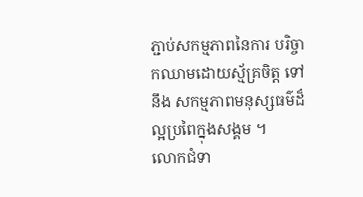ភ្ជាប់សកម្មភាពនៃការ បរិច្ចាកឈាមដោយស័្មគ្រចិត្ត ទៅនឹង សកម្មភាពមនុស្សធម៌ដ៏ល្អប្រពៃក្នុងសង្គម ។
លោកជំទា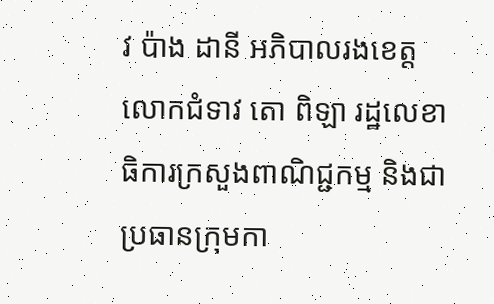វ ប៉ាង ដានី អភិបាលរងខេត្ត លោកជំទាវ តោ ពិឡា រដ្ឋលេខាធិការក្រសួងពាណិជ្ជកម្ម និងជាប្រធានក្រុមកា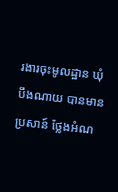រងារចុះមូលដ្ឋាន ឃុំបឹងណាយ បានមានប្រសាន៍ ថ្លែងអំណ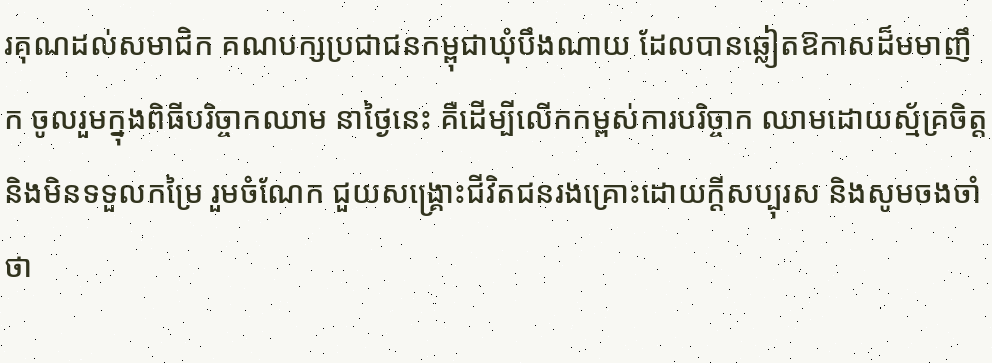រគុណដល់សមាជិក គណបក្សប្រជាជនកម្ពុជាឃុំបឹងណាយ ដែលបានឆ្លៀតឱកាសដ៏មមាញឹក ចូលរួមក្នុងពិធីបរិច្ចាកឈាម នាថ្ងៃនេះ គឺដើម្បីលើកកម្ពស់ការបរិច្ចាក ឈាមដោយស្ម័គ្រចិត្ត និងមិនទទួលកម្រៃ រួមចំណែក ជួយសង្រ្គោះជីវិតជនរងគ្រោះដោយក្តីសប្បុរស និងសូមចងចាំថា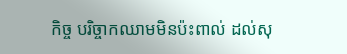កិច្ច បរិច្ចាកឈាមមិនប៉ះពាល់ ដល់សុ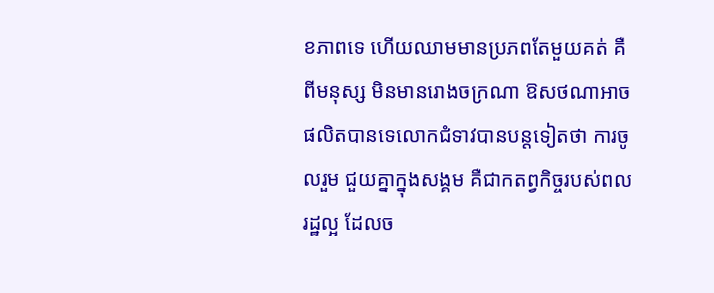ខភាពទេ ហើយឈាមមានប្រភពតែមួយគត់ គឺពីមនុស្ស មិនមានរោងចក្រណា ឱសថណាអាចផលិតបានទេលោកជំទាវបានបន្តទៀតថា ការចូលរួម ជួយគ្នាក្នុងសង្គម គឺជាកតព្វកិច្ចរបស់ពលរដ្ឋល្អ ដែលច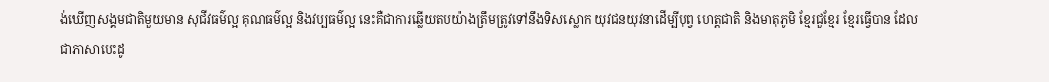ង់ឃើញសង្គមជាតិមួយមាន សុជីវធម៌ល្អ គុណធម៌ល្អ និងវប្បធម៌ល្អ នេះគឺជាការឆ្លើយតបយ៉ាងត្រឹមត្រូវទៅនឹងទិសស្លោក យុវជនយុវនាដើម្បីបុព្វ ហេត្តជាតិ និងមាតុភូមិ ខ្មែរជួខ្មែរ ខ្មែរធ្វើបាន ដែលជាភាសាបេះដូ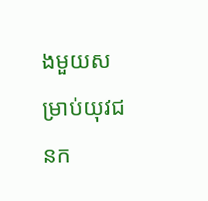ងមួយសម្រាប់យុវជនក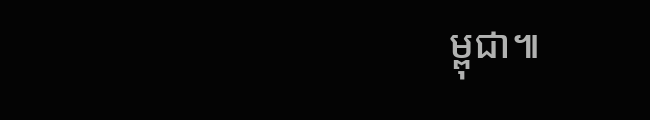ម្ពុជា៕